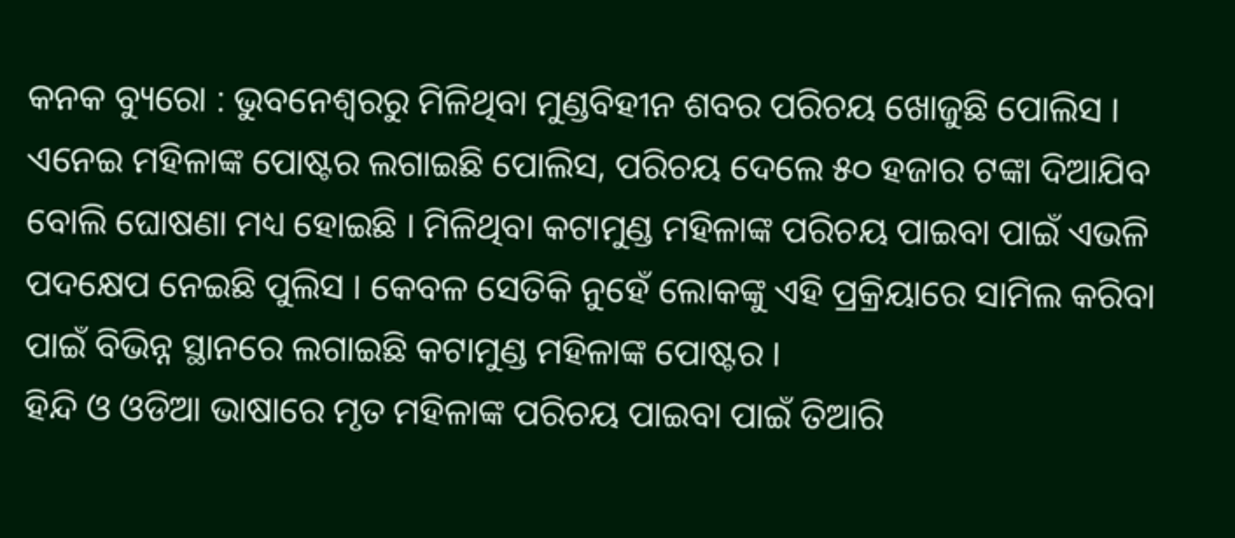କନକ ବ୍ୟୁରୋ : ଭୁବନେଶ୍ୱରରୁ ମିଳିଥିବା ମୁଣ୍ଡବିହୀନ ଶବର ପରିଚୟ ଖୋଜୁଛି ପୋଲିସ । ଏନେଇ ମହିଳାଙ୍କ ପୋଷ୍ଟର ଲଗାଇଛି ପୋଲିସ, ପରିଚୟ ଦେଲେ ୫୦ ହଜାର ଟଙ୍କା ଦିଆଯିବ ବୋଲି ଘୋଷଣା ମଧ୍ୟ ହୋଇଛି । ମିଳିଥିବା କଟାମୁଣ୍ଡ ମହିଳାଙ୍କ ପରିଚୟ ପାଇବା ପାଇଁ ଏଭଳି ପଦକ୍ଷେପ ନେଇଛି ପୁଲିସ । କେବଳ ସେତିକି ନୁହେଁ ଲୋକଙ୍କୁ ଏହି ପ୍ରକ୍ରିୟାରେ ସାମିଲ କରିବା ପାଇଁ ବିଭିନ୍ନ ସ୍ଥାନରେ ଲଗାଇଛି କଟାମୁଣ୍ଡ ମହିଳାଙ୍କ ପୋଷ୍ଟର ।
ହିନ୍ଦି ଓ ଓଡିଆ ଭାଷାରେ ମୃତ ମହିଳାଙ୍କ ପରିଚୟ ପାଇବା ପାଇଁ ତିଆରି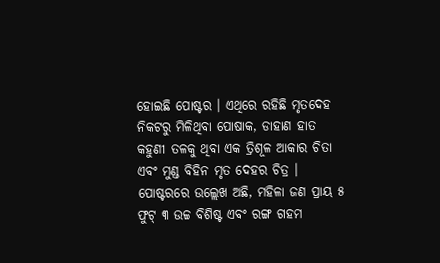ହୋଇଛି ପୋଷ୍ଟର । ଏଥିରେ ରହିଛି ମୃତଦେହ ନିକଟରୁ ମିଳିଥିବା ପୋଷାକ, ଡାହାଣ ହାତ କହୁଣୀ ତଳକୁ ଥିବା ଏକ ତ୍ରିଶୂଳ ଆକାର ଚିତା ଏବଂ ମୁଣ୍ଡ ବିହିନ ମୃତ ଦେହର ଚିତ୍ର । ପୋଷ୍ଟରରେ ଉଲ୍ଲେଖ ଅଛି, ମହିଳା ଜଣ ପ୍ରାୟ ୫ ଫୁଟ୍ ୩ ଉଚ୍ଚ ବିଶିଷ୍ଟ ଏବଂ ରଙ୍ଗ ଗହମ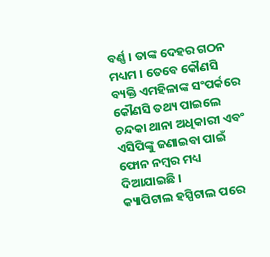ବର୍ଣ୍ଣ । ତାଙ୍କ ଦେହର ଗଠନ ମଧ୍ୟମ । ତେବେ କୌଣସି ବ୍ୟକ୍ତି ଏମହିଳାଙ୍କ ସଂପର୍କରେ କୌଣସି ତଥ୍ୟ ପାଇଲେ ଚନ୍ଦକା ଥାନା ଅଧିକାରୀ ଏବଂ ଏସିପିଙ୍କୁ ଜଣାଇବା ପାଇଁ ଫୋନ ନମ୍ବର ମଧ୍ୟ ଦିଆଯାଇଛି ।
କ୍ୟାପିଟାଲ ହସ୍ପିଟାଲ ପରେ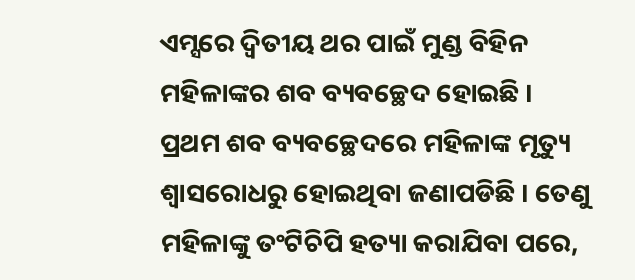ଏମ୍ସରେ ଦ୍ୱିତୀୟ ଥର ପାଇଁ ମୁଣ୍ଡ ବିହିନ ମହିଳାଙ୍କର ଶବ ବ୍ୟବଚ୍ଛେଦ ହୋଇଛି । ପ୍ରଥମ ଶବ ବ୍ୟବଚ୍ଛେଦରେ ମହିଳାଙ୍କ ମୃତ୍ୟୁ ଶ୍ୱାସରୋଧରୁ ହୋଇଥିବା ଜଣାପଡିଛି । ତେଣୁ ମହିଳାଙ୍କୁ ତଂଟିଚିପି ହତ୍ୟା କରାଯିବା ପରେ,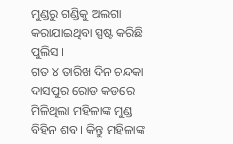ମୁଣ୍ଡରୁ ଗଣ୍ଡିକୁ ଅଲଗା କରାଯାଇଥିବା ସ୍ପଷ୍ଟ କରିଛି ପୁଲିସ ।
ଗତ ୪ ତାରିଖ ଦିନ ଚନ୍ଦକା ଦାସପୁର ରୋଡ କଡରେ ମିଳିଥିଲା ମହିଳାଙ୍କ ମୁଣ୍ଡ ବିହିନ ଶବ । କିନ୍ତୁ ମହିଳାଙ୍କ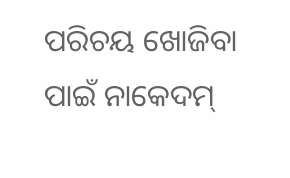ପରିଚୟ ଖୋଜିବା ପାଇଁ ନାକେଦମ୍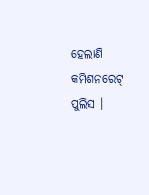ହେଲାଣି କମିଶନରେଟ୍ ପୁଲିସ ।